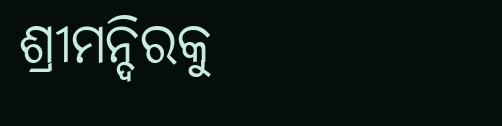ଶ୍ରୀମନ୍ଦିରକୁ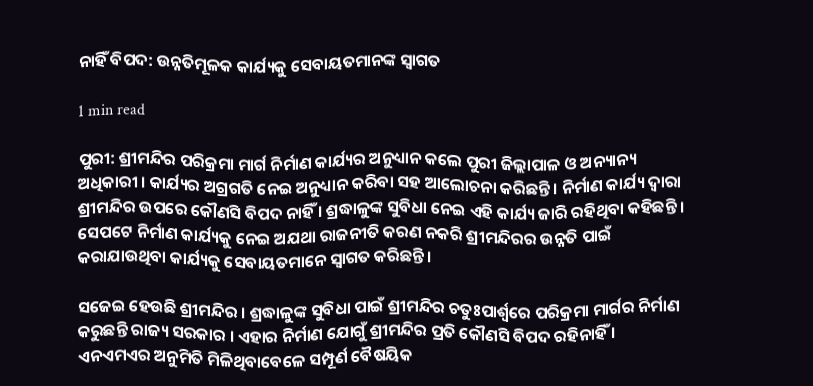ନାହିଁ ବିପଦ: ଉନ୍ନତିମୂଳକ କାର୍ଯ୍ୟକୁ ସେବାୟତମାନଙ୍କ ସ୍ୱାଗତ

1 min read

ପୁରୀ: ଶ୍ରୀମନ୍ଦିର ପରିକ୍ରମା ମାର୍ଗ ନିର୍ମାଣ କାର୍ଯ୍ୟର ଅନୁଧ୍ୟାନ କଲେ ପୁରୀ ଜିଲ୍ଲାପାଳ ଓ ଅନ୍ୟାନ୍ୟ ଅଧିକାରୀ । କାର୍ଯ୍ୟର ଅଗ୍ରଗତି ନେଇ ଅନୁଧ୍ୟାନ କରିବା ସହ ଆଲୋଚନା କରିଛନ୍ତି । ନିର୍ମାଣ କାର୍ଯ୍ୟ ଦ୍ୱାରା ଶ୍ରୀମନ୍ଦିର ଉପରେ କୌଣସି ବିପଦ ନାହିଁ । ଶ୍ରଦ୍ଧାଳୁଙ୍କ ସୁବିଧା ନେଇ ଏହି କାର୍ଯ୍ୟ ଜାରି ରହିଥିବା କହିଛନ୍ତି । ସେପଟେ ନିର୍ମାଣ କାର୍ଯ୍ୟକୁ ନେଇ ଅଯଥା ରାଜନୀତି କରଣ ନକରି ଶ୍ରୀମନ୍ଦିରର ଉନ୍ନତି ପାଇଁ କରାଯାଉଥିବା କାର୍ଯ୍ୟକୁ ସେବାୟତମାନେ ସ୍ୱାଗତ କରିଛନ୍ତି ।

ସଜେଇ ହେଉଛି ଶ୍ରୀମନ୍ଦିର । ଶ୍ରଦ୍ଧାଳୁଙ୍କ ସୁବିଧା ପାଇଁ ଶ୍ରୀମନ୍ଦିର ଚତୁଃପାର୍ଶ୍ୱରେ ପରିକ୍ରମା ମାର୍ଗର ନିର୍ମାଣ କରୁଛନ୍ତି ରାଜ୍ୟ ସରକାର । ଏହାର ନିର୍ମାଣ ଯୋଗୁଁ ଶ୍ରୀମନ୍ଦିର ପ୍ରତି କୌଣସି ବିପଦ ରହିନାହିଁ । ଏନଏମଏର ଅନୁମିତି ମିଳିଥିବାବେଳେ ସମ୍ପୂର୍ଣ ବୈଷୟିକ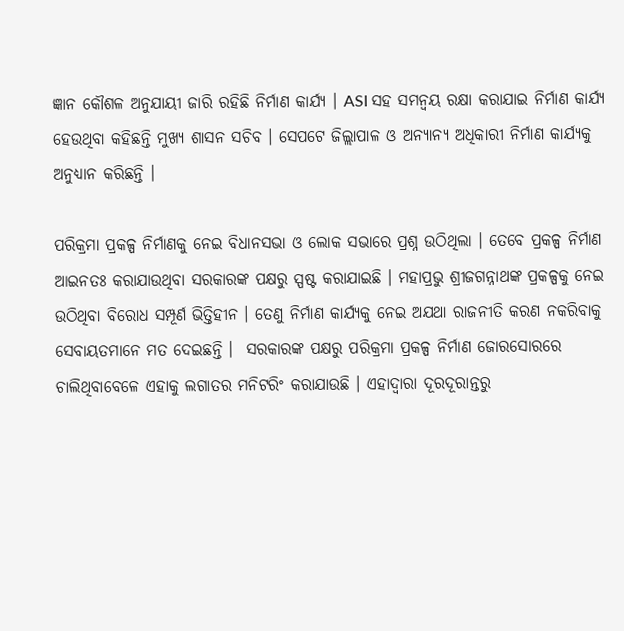ଜ୍ଞାନ କୌଶଳ ଅନୁଯାୟୀ ଜାରି ରହିଛି ନିର୍ମାଣ କାର୍ଯ୍ୟ । ASI ସହ ସମନ୍ୱୟ ରକ୍ଷା କରାଯାଇ ନିର୍ମାଣ କାର୍ଯ୍ୟ ହେଉଥିବା କହିଛନ୍ତି ମୁଖ୍ୟ ଶାସନ ସଚିବ । ସେପଟେ ଜିଲ୍ଲାପାଳ ଓ ଅନ୍ୟାନ୍ୟ ଅଧିକାରୀ ନିର୍ମାଣ କାର୍ଯ୍ୟକୁ ଅନୁଧ୍ୟାନ କରିଛନ୍ତି ।

ପରିକ୍ରମା ପ୍ରକଳ୍ପ ନିର୍ମାଣକୁ ନେଇ ବିଧାନସଭା ଓ ଲୋକ ସଭାରେ ପ୍ରଶ୍ନ ଉଠିଥିଲା । ତେବେ ପ୍ରକଳ୍ପ ନିର୍ମାଣ ଆଇନତଃ କରାଯାଉଥିବା ସରକାରଙ୍କ ପକ୍ଷରୁ ସ୍ପଷ୍ଟ କରାଯାଇଛି । ମହାପ୍ରଭୁ ଶ୍ରୀଜଗନ୍ନାଥଙ୍କ ପ୍ରକଳ୍ପକୁ ନେଇ ଉଠିଥିବା ବିରୋଧ ସମ୍ପୂର୍ଣ ଭିତ୍ତିହୀନ । ତେଣୁ ନିର୍ମାଣ କାର୍ଯ୍ୟକୁ ନେଇ ଅଯଥା ରାଜନୀତି କରଣ ନକରିବାକୁ ସେବାୟତମାନେ ମତ ଦେଇଛନ୍ତି ।  ସରକାରଙ୍କ ପକ୍ଷରୁ ପରିକ୍ରମା ପ୍ରକଳ୍ପ ନିର୍ମାଣ ଜୋରସୋରରେ ଚାଲିଥିବାବେଳେ ଏହାକୁ ଲଗାତର ମନିଟରିଂ କରାଯାଉଛି । ଏହାଦ୍ୱାରା ଦୂରଦୂରାନ୍ତରୁ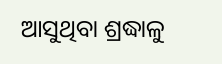ଆସୁଥିବା ଶ୍ରଦ୍ଧାଳୁ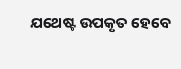ଯଥେଷ୍ଟ ଉପକୃତ ହେବେ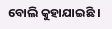ବୋଲି କୁହାଯାଇଛି ।